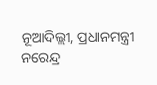ନୂଆଦିଲ୍ଲୀ, ପ୍ରଧାନମନ୍ତ୍ରୀ ନରେନ୍ଦ୍ର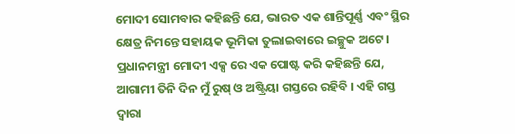ମୋଦୀ ସୋମବାର କହିଛନ୍ତି ଯେ, ଭାରତ ଏକ ଶାନ୍ତିପୂର୍ଣ୍ଣ ଏବଂ ସ୍ଥିର କ୍ଷେତ୍ର ନିମନ୍ତେ ସହାୟକ ଭୂମିକା ତୁଲାଇବାରେ ଇଚ୍ଛୁକ ଅଟେ । ପ୍ରଧାନମନ୍ତ୍ରୀ ମୋଦୀ ଏକ୍ସ ରେ ଏକ ପୋଷ୍ଟ କରି କହିଛନ୍ତି ଯେ, ଆଗାମୀ ତିନି ଦିନ ମୁଁ ରୁଷ୍ ଓ ଅଷ୍ଟ୍ରିୟା ଗସ୍ତରେ ରହିବି । ଏହି ଗସ୍ତ ଦ୍ୱାରା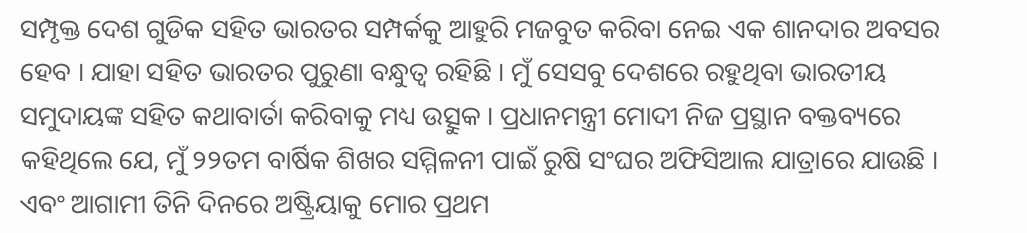ସମ୍ପୃକ୍ତ ଦେଶ ଗୁଡିକ ସହିତ ଭାରତର ସମ୍ପର୍କକୁ ଆହୁରି ମଜବୁତ କରିବା ନେଇ ଏକ ଶାନଦାର ଅବସର ହେବ । ଯାହା ସହିତ ଭାରତର ପୁରୁଣା ବନ୍ଧୁତ୍ୱ ରହିଛି । ମୁଁ ସେସବୁ ଦେଶରେ ରହୁଥିବା ଭାରତୀୟ ସମୁଦାୟଙ୍କ ସହିତ କଥାବାର୍ତା କରିବାକୁ ମଧ୍ୟ ଉତ୍ସୁକ । ପ୍ରଧାନମନ୍ତ୍ରୀ ମୋଦୀ ନିଜ ପ୍ରସ୍ଥାନ ବକ୍ତବ୍ୟରେ କହିଥିଲେ ଯେ, ମୁଁ ୨୨ତମ ବାର୍ଷିକ ଶିଖର ସମ୍ମିଳନୀ ପାଇଁ ରୁଷି ସଂଘର ଅଫିସିଆଲ ଯାତ୍ରାରେ ଯାଉଛି । ଏବଂ ଆଗାମୀ ତିନି ଦିନରେ ଅଷ୍ଟ୍ରିୟାକୁ ମୋର ପ୍ରଥମ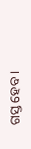ଗସ୍ତ ହେବ ।